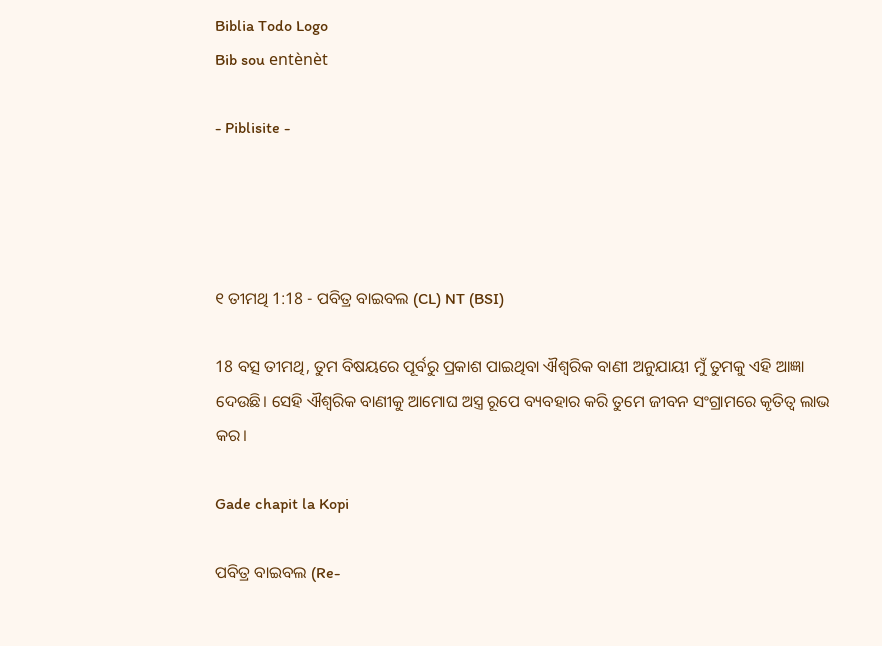Biblia Todo Logo
Bib sou entènèt

- Piblisite -




୧ ତୀମଥି 1:18 - ପବିତ୍ର ବାଇବଲ (CL) NT (BSI)

18 ବତ୍ସ ତୀମଥି, ତୁମ ବିଷୟରେ ପୂର୍ବରୁ ପ୍ରକାଶ ପାଇଥିବା ଐଶ୍ୱରିକ ବାଣୀ ଅନୁଯାୟୀ ମୁଁ ତୁମକୁ ଏହି ଆଜ୍ଞା ଦେଉଛି। ସେହି ଐଶ୍ୱରିକ ବାଣୀକୁ ଆମୋଘ ଅସ୍ତ୍ର ରୂପେ ବ୍ୟବହାର କରି ତୁମେ ଜୀବନ ସଂଗ୍ରାମରେ କୃତିତ୍ୱ ଲାଭ କର।

Gade chapit la Kopi

ପବିତ୍ର ବାଇବଲ (Re-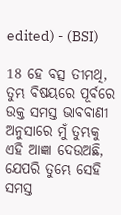edited) - (BSI)

18 ହେ ବତ୍ସ ତୀମଥି, ତୁମ୍ଭ ବିଷୟରେ ପୂର୍ବରେ ଉକ୍ତ ସମସ୍ତ ଭାବବାଣୀ ଅନୁସାରେ ମୁଁ ତୁମ୍ଭକୁ ଏହି ଆଜ୍ଞା ଦେଉଅଛି, ଯେପରି ତୁମ୍ଭେ ସେହି ସମସ୍ତ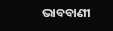ଭାବବାଣୀ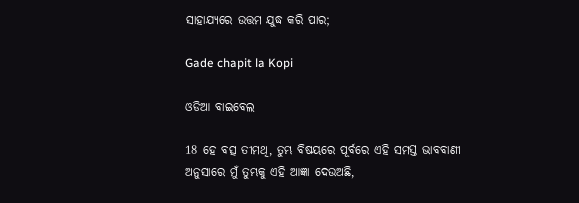ସାହାଯ୍ୟରେ ଉତ୍ତମ ଯୁଦ୍ଧ କରି ପାର;

Gade chapit la Kopi

ଓଡିଆ ବାଇବେଲ

18 ହେ ବତ୍ସ ତୀମଥି, ତୁମ୍ଭ ବିଷୟରେ ପୂର୍ବରେ ଏହି ସମସ୍ତ ଭାବବାଣୀ ଅନୁସାରେ ମୁଁ ତୁମ୍ଭକୁ ଏହି ଆଜ୍ଞା ଦେଉଅଛି,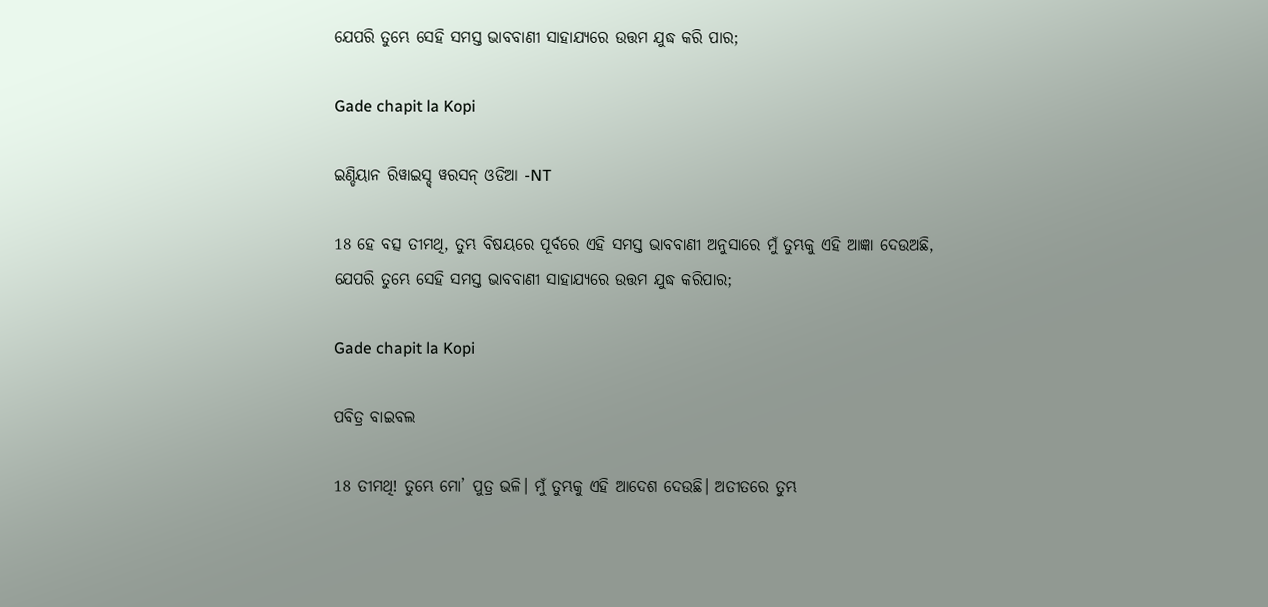ଯେପରି ତୁମ୍ଭେ ସେହି ସମସ୍ତ ଭାବବାଣୀ ସାହାଯ୍ୟରେ ଉତ୍ତମ ଯୁଦ୍ଧ କରି ପାର;

Gade chapit la Kopi

ଇଣ୍ଡିୟାନ ରିୱାଇସ୍ଡ୍ ୱରସନ୍ ଓଡିଆ -NT

18 ହେ ବତ୍ସ ତୀମଥି, ତୁମ୍ଭ ବିଷୟରେ ପୂର୍ବରେ ଏହି ସମସ୍ତ ଭାବବାଣୀ ଅନୁସାରେ ମୁଁ ତୁମ୍ଭକୁ ଏହି ଆଜ୍ଞା ଦେଉଅଛି, ଯେପରି ତୁମ୍ଭେ ସେହି ସମସ୍ତ ଭାବବାଣୀ ସାହାଯ୍ୟରେ ଉତ୍ତମ ଯୁଦ୍ଧ କରିପାର;

Gade chapit la Kopi

ପବିତ୍ର ବାଇବଲ

18 ତୀମଥି! ତୁମ୍ଭେ ମୋ’ ପୁତ୍ର ଭଳି। ମୁଁ ତୁମ୍ଭକୁ ଏହି ଆଦେଶ ଦେଉଛି। ଅତୀତରେ ତୁମ୍ଭ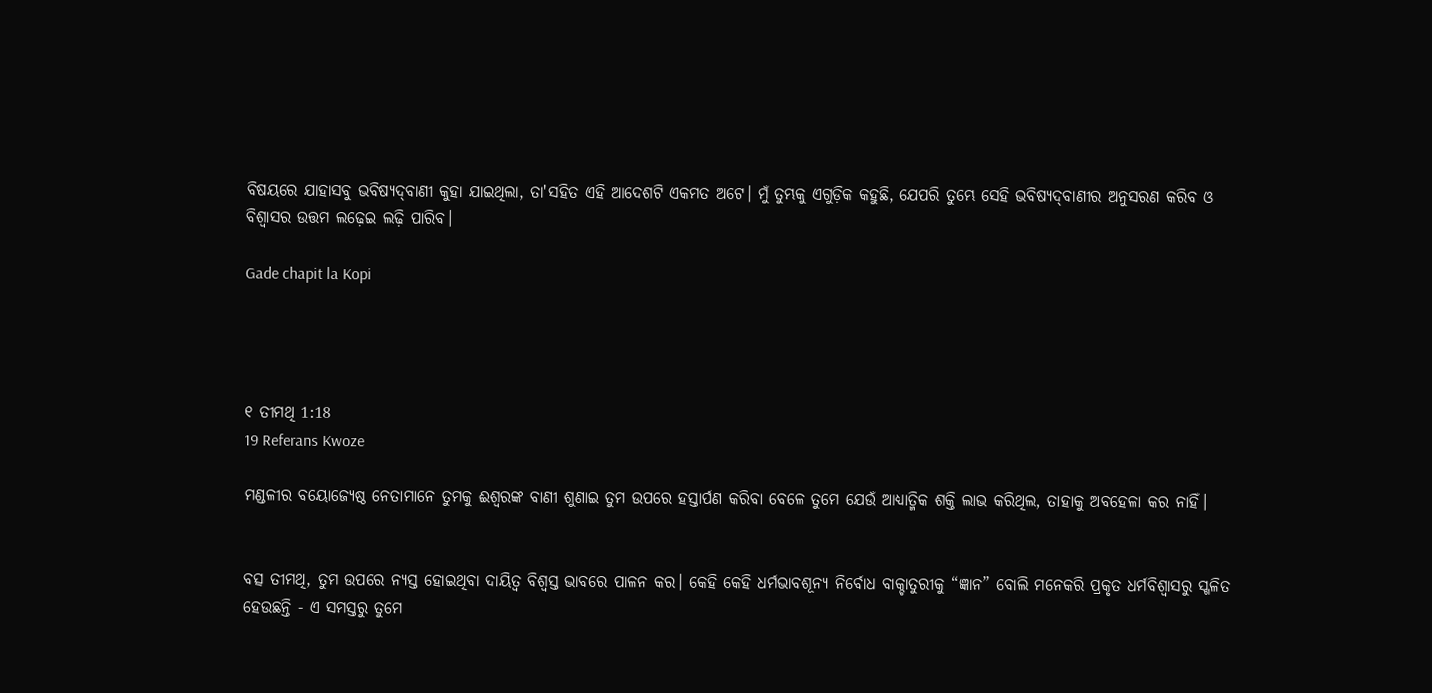ବିଷୟରେ ଯାହାସବୁ ଭବିଷ୍ୟ‌‌ଦ୍‌‌‌‌ବାଣୀ କୁହା ଯାଇଥିଲା, ତା'ସହିତ ଏହି ଆଦେଶଟି ଏକମତ ଅଟେ। ମୁଁ ତୁମ୍ଭକୁ ଏଗୁଡ଼ିକ କହୁଛି, ଯେପରି ତୁମ୍ଭେ ସେହି ଭବିଷ୍ୟ‌‌ଦ୍‌‌‌‌ବାଣୀର ଅନୁସରଣ କରିବ ଓ ବିଶ୍ୱାସର ଉତ୍ତମ ଲଢ଼େଇ ଲଢ଼ି ପାରିବ।

Gade chapit la Kopi




୧ ତୀମଥି 1:18
19 Referans Kwoze

ମଣ୍ଡଳୀର ବୟୋଜ୍ୟେଷ୍ଠ ନେତାମାନେ ତୁମକୁ ଈଶ୍ୱରଙ୍କ ବାଣୀ ଶୁଣାଇ ତୁମ ଉପରେ ହସ୍ତାର୍ପଣ କରିବା ବେଳେ ତୁମେ ଯେଉଁ ଆଧ୍ୟାତ୍ମିକ ଶକ୍ତି ଲାଭ କରିଥିଲ, ତାହାକୁ ଅବହେଳା କର ନାହିଁ।


ବତ୍ସ ତୀମଥି, ତୁମ ଉପରେ ନ୍ୟସ୍ତ ହୋଇଥିବା ଦାୟିତ୍ୱ ବିଶ୍ୱସ୍ତ ଭାବରେ ପାଳନ କର। କେହି କେହି ଧର୍ମଭାବଶୂନ୍ୟ ନିର୍ବୋଧ ବାକ୍ଚାତୁରୀକୁ “ଜ୍ଞାନ” ବୋଲି ମନେକରି ପ୍ରକୃତ ଧର୍ମବିଶ୍ୱାସରୁ ସ୍ଖଳିତ ହେଉଛନ୍ତି - ଏ ସମସ୍ତରୁ ତୁମେ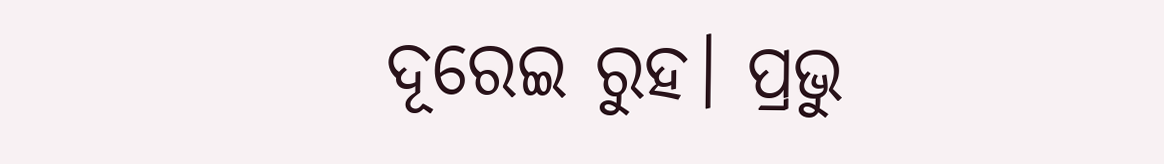ଦୂରେଇ ରୁହ। ପ୍ରଭୁ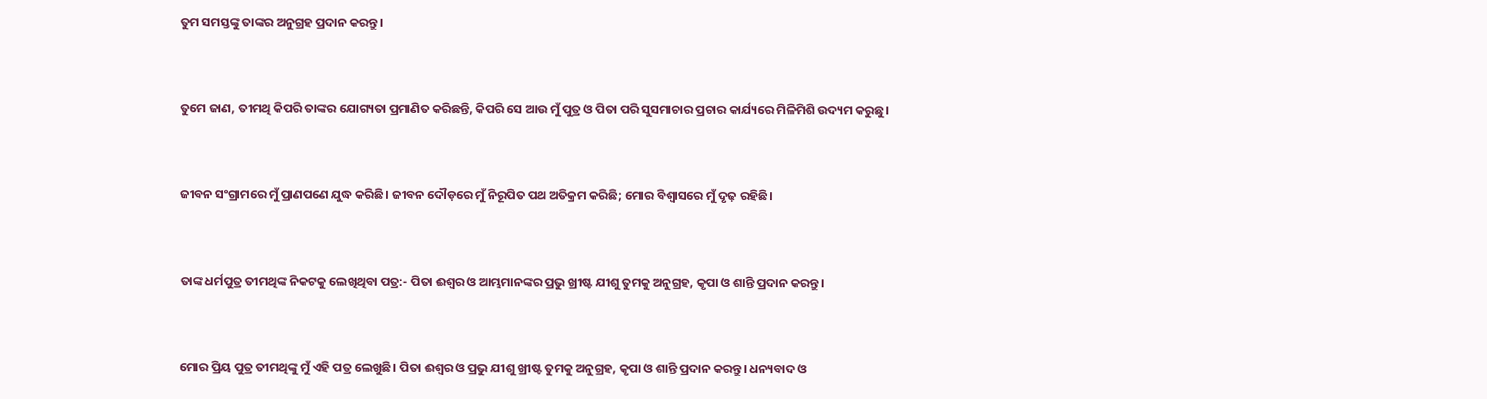ତୁମ ସମସ୍ତଙ୍କୁ ତାଙ୍କର ଅନୁଗ୍ରହ ପ୍ରଦାନ କରନ୍ତୁ।


ତୁମେ ଜାଣ, ତୀମଥି କିପରି ତାଙ୍କର ଯୋଗ୍ୟତା ପ୍ରମାଣିତ କରିଛନ୍ତି, କିପରି ସେ ଆଉ ମୁଁ ପୁତ୍ର ଓ ପିତା ପରି ସୁସମାଚାର ପ୍ରଚାର କାର୍ଯ୍ୟରେ ମିଳିମିଶି ଉଦ୍ୟମ କରୁଛୁ।


ଜୀବନ ସଂଗ୍ରାମରେ ମୁଁ ପ୍ରାଣପଣେ ଯୁଦ୍ଧ କରିଛି। ଜୀବନ ଦୌଡ଼ରେ ମୁଁ ନିରୂପିତ ପଥ ଅତିକ୍ରମ କରିଛି; ମୋର ବିଶ୍ୱାସରେ ମୁଁ ଦୃଢ଼ ରହିଛି।


ତାଙ୍କ ଧର୍ମପୁତ୍ର ତୀମଥିଙ୍କ ନିକଟକୁ ଲେଖିଥିବା ପତ୍ର:- ପିତା ଈଶ୍ୱର ଓ ଆମ୍ଭମାନଙ୍କର ପ୍ରଭୁ ଖ୍ରୀଷ୍ଟ ଯୀଶୁ ତୁମକୁ ଅନୁଗ୍ରହ, କୃପା ଓ ଶାନ୍ତି ପ୍ରଦାନ କରନ୍ତୁ।


ମୋର ପ୍ରିୟ ପୁତ୍ର ତୀମଥିଙ୍କୁ ମୁଁ ଏହି ପତ୍ର ଲେଖୁଛି। ପିତା ଈଶ୍ୱର ଓ ପ୍ରଭୁ ଯୀଶୁ ଖ୍ରୀଷ୍ଟ ତୁମକୁ ଅନୁଗ୍ରହ, କୃପା ଓ ଶାନ୍ତି ପ୍ରଦାନ କରନ୍ତୁ। ଧନ୍ୟବାଦ ଓ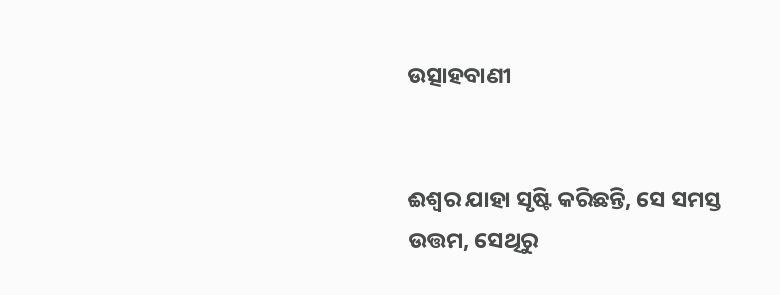ଉତ୍ସାହବାଣୀ


ଈଶ୍ୱର ଯାହା ସୃଷ୍ଟି କରିଛନ୍ତି, ସେ ସମସ୍ତ ଉତ୍ତମ, ସେଥିରୁ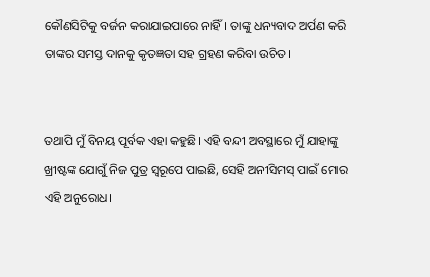କୌଣସିଟିକୁ ବର୍ଜନ କରାଯାଇପାରେ ନାହିଁ। ତାଙ୍କୁ ଧନ୍ୟବାଦ ଅର୍ପଣ କରି ତାଙ୍କର ସମସ୍ତ ଦାନକୁ କୃତଜ୍ଞତା ସହ ଗ୍ରହଣ କରିବା ଉଚିତ।


ତଥାପି ମୁଁ ବିନୟ ପୂର୍ବକ ଏହା କହୁଛି। ଏହି ବନ୍ଦୀ ଅବସ୍ଥାରେ ମୁଁ ଯାହାଙ୍କୁ ଖ୍ରୀଷ୍ଟଙ୍କ ଯୋଗୁଁ ନିଜ ପୁତ୍ର ସ୍ୱରୂପେ ପାଇଛି, ସେହି ଅନୀସିମସ୍ ପାଇଁ ମୋର ଏହି ଅନୁରୋଧ।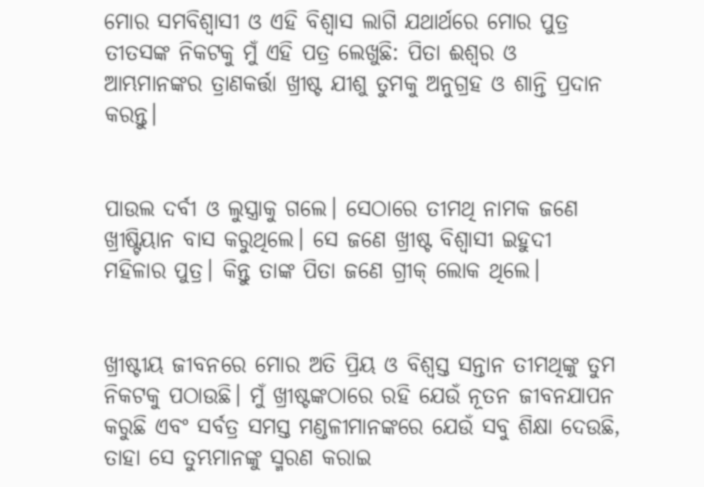ମୋର ସମବିଶ୍ୱାସୀ ଓ ଏହି ବିଶ୍ୱାସ ଲାଗି ଯଥାର୍ଥରେ ମୋର ପୁତ୍ର ତୀତସଙ୍କ ନିକଟକୁ ମୁଁ ଏହି ପତ୍ର ଲେଖୁଛି: ପିତା ଈଶ୍ୱର ଓ ଆମ୍ଭମାନଙ୍କର ତ୍ରାଣକର୍ତ୍ତା ଖ୍ରୀଷ୍ଟ ଯୀଶୁ ତୁମକୁ ଅନୁଗ୍ରହ ଓ ଶାନ୍ତି ପ୍ରଦାନ କରନ୍ତୁ।


ପାଉଲ ଦର୍ବୀ ଓ ଲୁସ୍ତ୍ରାକୁ ଗଲେ। ସେଠାରେ ତୀମଥି ନାମକ ଜଣେ ଖ୍ରୀଷ୍ଟିୟାନ ବାସ କରୁଥିଲେ। ସେ ଜଣେ ଖ୍ରୀଷ୍ଟ ବିଶ୍ୱାସୀ ଇହୁଦୀ ମହିଳାର ପୁତ୍ର। କିନ୍ତୁ ତାଙ୍କ ପିତା ଜଣେ ଗ୍ରୀକ୍ ଲୋକ ଥିଲେ।


ଖ୍ରୀଷ୍ଟୀୟ ଜୀବନରେ ମୋର ଅତି ପ୍ରିୟ ଓ ବିଶ୍ୱସ୍ତ ସନ୍ତାନ ତୀମଥିଙ୍କୁ ତୁମ ନିକଟକୁ ପଠାଉଛି। ମୁଁ ଖ୍ରୀଷ୍ଟଙ୍କଠାରେ ରହି ଯେଉଁ ନୂତନ ଜୀବନଯାପନ କରୁଛି ଏବଂ ସର୍ବତ୍ର ସମସ୍ତ ମଣ୍ଡଳୀମାନଙ୍କରେ ଯେଉଁ ସବୁ ଶିକ୍ଷା ଦେଉଛି, ତାହା ସେ ତୁମ୍ଭମାନଙ୍କୁ ସ୍ମରଣ କରାଇ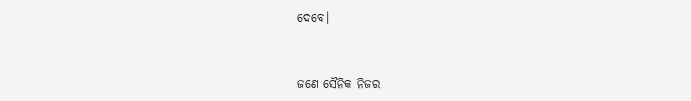ଦେବେ।


ଜଣେ ସୈନିକ ନିଜର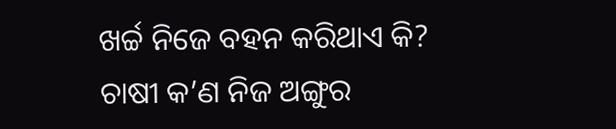ଖର୍ଚ୍ଚ ନିଜେ ବହନ କରିଥାଏ କି? ଚାଷୀ କ’ଣ ନିଜ ଅଙ୍ଗୁର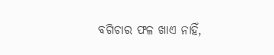ବଗିଚାର ଫଳ ଖାଏ ନାହିଁ,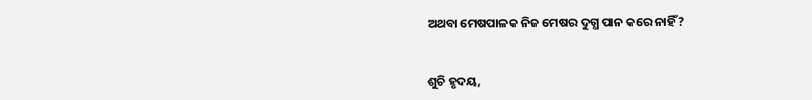ଅଥବା ମେଷପାଳକ ନିଜ ମେଷର ଦୁଗ୍ଧ ପାନ କରେ ନାହିଁ?


ଶୁଚି ହୃଦୟ,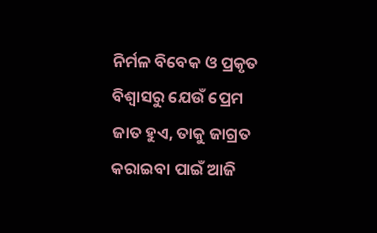ନିର୍ମଳ ବିବେକ ଓ ପ୍ରକୃତ ବିଶ୍ୱାସରୁ ଯେଉଁ ପ୍ରେମ ଜାତ ହୁଏ, ତାକୁ ଜାଗ୍ରତ କରାଇବା ପାଇଁ ଆଜି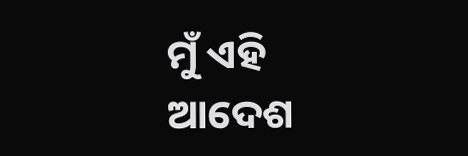ମୁଁ ଏହି ଆଦେଶ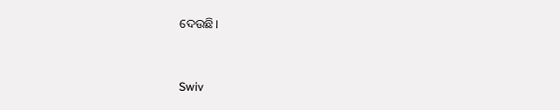ଦେଉଛି।


Swiv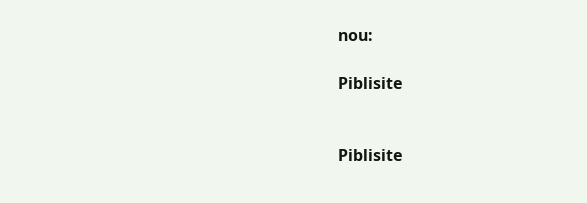nou:

Piblisite


Piblisite